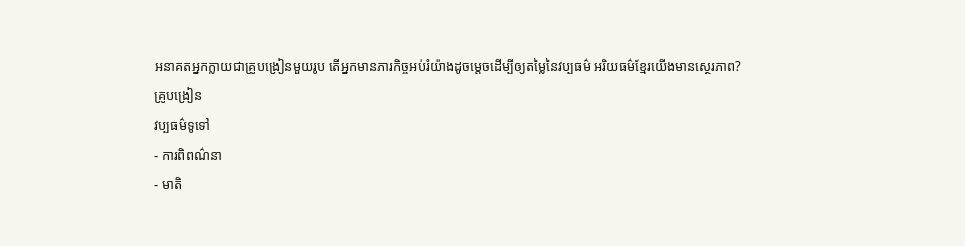អនាគតអ្នកក្លាយជាគ្រូបង្រៀនមួយរូប តើអ្នកមានភារកិច្ចអប់រំយ៉ាងដូចម្តេចដើម្បីឲ្យតម្លៃនៃវប្បធម៌ អរិយធម៌ខ្មែរយើងមានស្ថេរភាព?
គ្រូបង្រៀន
វប្បធម៌ទូទៅ
- ការពិពណ៌នា
- មាតិ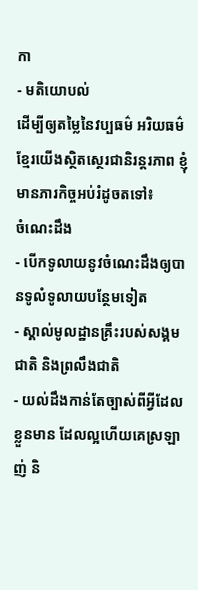កា
- មតិយោបល់
ដើម្បីឲ្យតម្លៃនៃវប្បធម៌ អរិយធម៌ខ្មែរយើងស្ថិតស្ថេរជានិរន្តរភាព ខ្ញុំមានភារកិច្ចអប់រំដូចតទៅ៖
ចំណេះដឹង
- បើកទូលាយនូវចំណេះដឹងឲ្យបានទូលំទូលាយបន្ថែមទៀត
- ស្គាល់មូលដ្ឋានគ្រឹះរបស់សង្គមជាតិ និងព្រលឹងជាតិ
- យល់ដឹងកាន់តែច្បាស់ពីអ្វីដែលខ្លួនមាន ដែលល្អហើយគេស្រឡាញ់ និ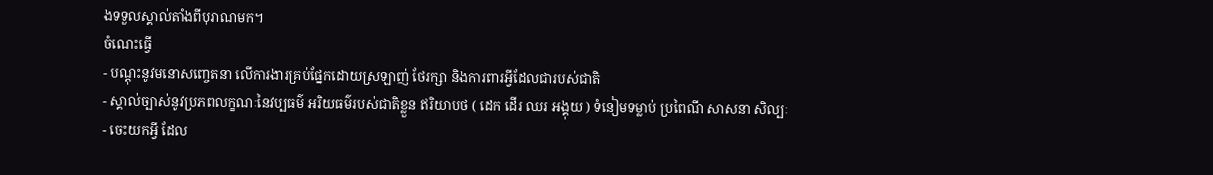ងទទួលស្គាល់តាំងពីបុរាណមក។
ចំណេះធ្វើ
- បណ្តុះនូវមនោសញ្ចេតនា លើការងារគ្រប់ផ្នែកដោយស្រឡាញ់ ថែរក្សា និងការពារអ្វីដែលជារបស់ជាតិ
- ស្គាល់ច្បាស់នូវប្រភពលក្ខណៈនៃវប្បធម៌ អរិយធម៌របស់ជាតិខ្លួន ឥរិយាបថ ( ដេក ដើរ ឈរ អង្គុយ ) ទំនៀមទម្លាប់ ប្រពៃណី សាសនា សិល្បៈ
- ចេះយកអ្វី ដែល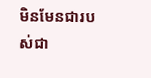មិនមែនជារបស់ជា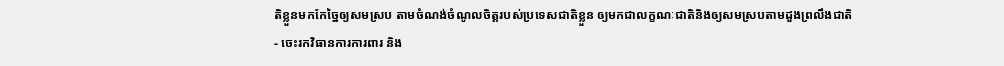តិខ្លួនមកកែច្នៃឲ្យសមស្រប តាមចំណង់ចំណូលចិត្តរបស់ប្រទេសជាតិខ្លួន ឲ្យមកជាលក្ខណៈជាតិនិងឲ្យសមស្របតាមដួងព្រលឹងជាតិ
- ចេះរកវិធានការការពារ និង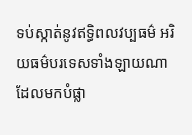ទប់ស្កាត់នូវឥទ្ធិពលវប្បធម៌ អរិយធម៌បរទេសទាំងឡាយណា ដែលមកបំផ្លា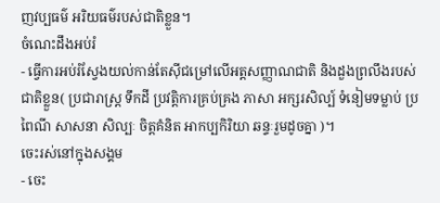ញវប្បធម៌ អរិយធម៌របស់ជាតិខ្លួន។
ចំណេះដឹងអប់រំ
- ធ្វើការអប់រំស្វែងយល់កាន់តែស៊ីជម្រៅលើអត្តសញ្ញាណជាតិ និងដួងព្រលឹងរបស់ជាតិខ្លួន( ប្រជារាស្រ្ត ទឹកដី ប្រវត្តិការគ្រប់គ្រង ភាសា អក្សរសិល្ប៍ ទំនៀមទម្លាប់ ប្រពៃណី សាសនា សិល្បៈ ចិត្តគំនិត អាកប្បកិរិយា ឆន្ទៈរួមដូចគ្នា )។
ចេះរស់នៅក្នុងសង្គម
- ចេះ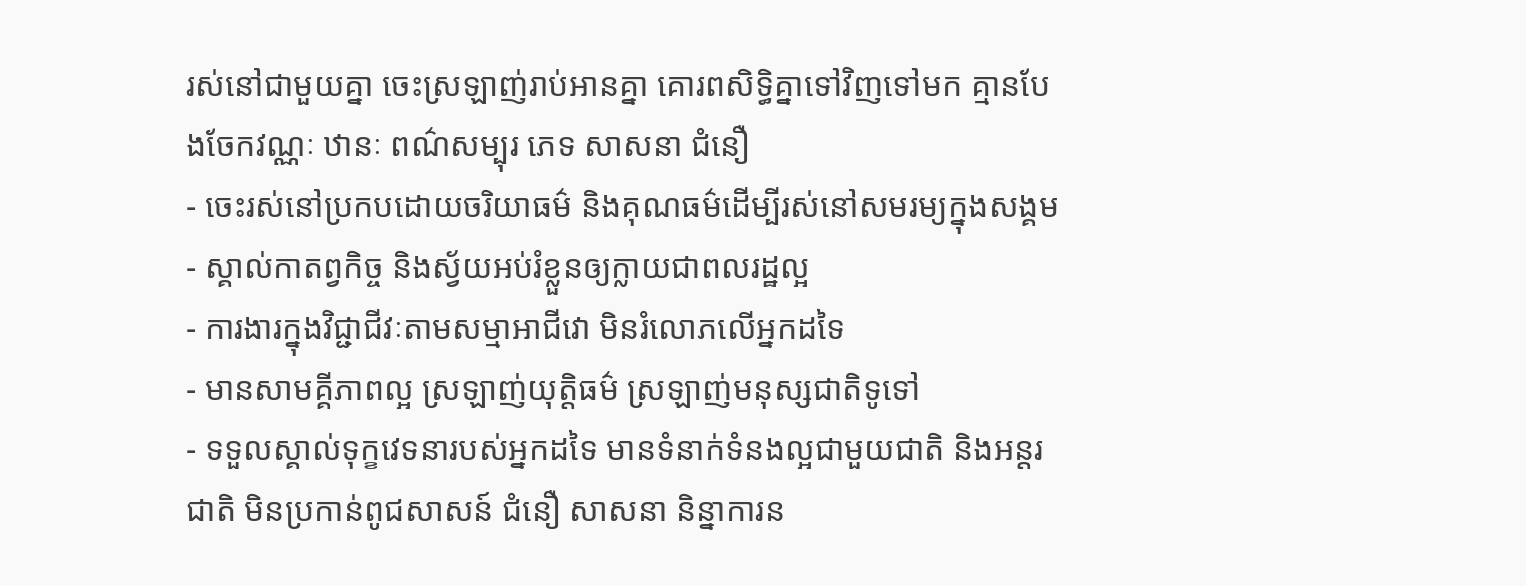រស់នៅជាមួយគ្នា ចេះស្រឡាញ់រាប់អានគ្នា គោរពសិទ្ធិគ្នាទៅវិញទៅមក គ្មានបែងចែកវណ្ណៈ ឋានៈ ពណ៌សម្បុរ ភេទ សាសនា ជំនឿ
- ចេះរស់នៅប្រកបដោយចរិយាធម៌ និងគុណធម៌ដើម្បីរស់នៅសមរម្យក្នុងសង្គម
- ស្គាល់កាតព្វកិច្ច និងស្វ័យអប់រំខ្លួនឲ្យក្លាយជាពលរដ្ឋល្អ
- ការងារក្នុងវិជ្ជាជីវៈតាមសម្មាអាជីវោ មិនរំលោភលើអ្នកដទៃ
- មានសាមគ្គីភាពល្អ ស្រឡាញ់យុត្តិធម៌ ស្រឡាញ់មនុស្សជាតិទូទៅ
- ទទួលស្គាល់ទុក្ខវេទនារបស់អ្នកដទៃ មានទំនាក់ទំនងល្អជាមួយជាតិ និងអន្តរជាតិ មិនប្រកាន់ពូជសាសន៍ ជំនឿ សាសនា និន្នាការន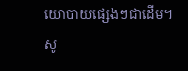យោបាយផ្សេងៗជាដើម។
សូ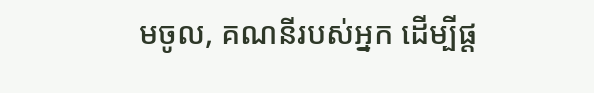មចូល, គណនីរបស់អ្នក ដើម្បីផ្ត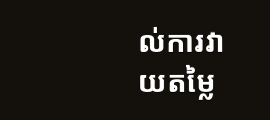ល់ការវាយតម្លៃ